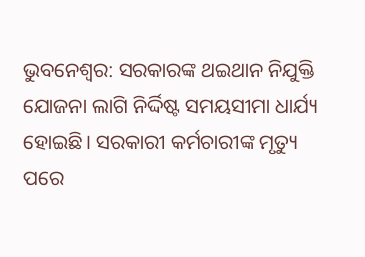ଭୁବନେଶ୍ୱର: ସରକାରଙ୍କ ଥଇଥାନ ନିଯୁକ୍ତି ଯୋଜନା ଲାଗି ନିର୍ଦ୍ଦିଷ୍ଟ ସମୟସୀମା ଧାର୍ଯ୍ୟ ହୋଇଛି। ସରକାରୀ କର୍ମଚାରୀଙ୍କ ମୃତ୍ୟୁ ପରେ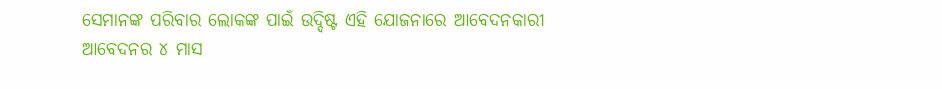ସେମାନଙ୍କ ପରିବାର ଲୋକଙ୍କ ପାଇଁ ଉଦ୍ଦିଷ୍ଟ ଏହି ଯୋଜନାରେ ଆବେଦନକାରୀ ଆବେଦନର ୪ ମାସ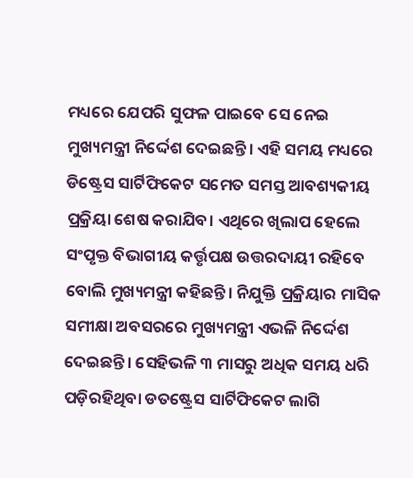ମଧ୍ୟରେ ଯେପରି ସୁଫଳ ପାଇବେ ସେ ନେଇ ମୁଖ୍ୟମନ୍ତ୍ରୀ ନିର୍ଦ୍ଦେଶ ଦେଇଛନ୍ତି। ଏହି ସମୟ ମଧ୍ୟରେ ଡିଷ୍ଟ୍ରେସ ସାର୍ଟିଫିକେଟ ସମେତ ସମସ୍ତ ଆବଶ୍ୟକୀୟ ପ୍ରକ୍ରିୟା ଶେଷ କରାଯିବ। ଏଥିରେ ଖିଲାପ ହେଲେ ସଂପୃକ୍ତ ବିଭାଗୀୟ କର୍ତ୍ତୃପକ୍ଷ ଉତ୍ତରଦାୟୀ ରହିବେ ବୋଲି ମୁଖ୍ୟମନ୍ତ୍ରୀ କହିଛନ୍ତି। ନିଯୁକ୍ତି ପ୍ରକ୍ରିୟାର ମାସିକ ସମୀକ୍ଷା ଅବସରରେ ମୁଖ୍ୟମନ୍ତ୍ରୀ ଏଭଳି ନିର୍ଦ୍ଦେଶ ଦେଇଛନ୍ତି। ସେହିଭଳି ୩ ମାସରୁ ଅଧିକ ସମୟ ଧରି ପଡ଼ିରହିଥିବା ଡତଷ୍ଟ୍ରେସ ସାର୍ଟିଫିକେଟ ଲାଗି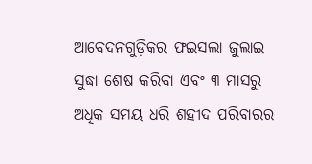ଆବେଦନଗୁଡ଼ିକର ଫଇସଲା ଜୁଲାଇ ସୁଦ୍ଧା ଶେଷ କରିବା ଏବଂ ୩ ମାସରୁ ଅଧିକ ସମୟ ଧରି ଶହୀଦ ପରିବାରର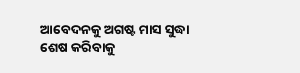ଆବେଦନକୁ ଅଗଷ୍ଟ ମାସ ସୁଦ୍ଧା ଶେଷ କରିବାକୁ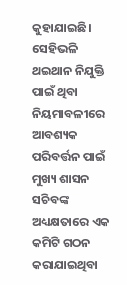କୁହାଯାଇଛି। ସେହିଭଳି ଥଇଥାନ ନିଯୁକ୍ତି ପାଇଁ ଥିବା ନିୟମାବଳୀରେ ଆବଶ୍ୟକ ପରିବର୍ତ୍ତନ ପାଇଁ ମୁଖ୍ୟ ଶାସନ ସଚିବଙ୍କ ଅଧ୍ୟକ୍ଷତାରେ ଏକ କମିଟି ଗଠନ କରାଯାଇଥିବା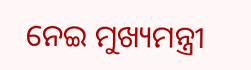ନେଇ ମୁଖ୍ୟମନ୍ତ୍ରୀ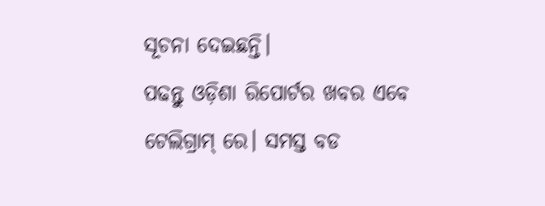ସୂଚନା ଦେଇଛନ୍ତି।
ପଢନ୍ତୁ ଓଡ଼ିଶା ରିପୋର୍ଟର ଖବର ଏବେ ଟେଲିଗ୍ରାମ୍ ରେ। ସମସ୍ତ ବଡ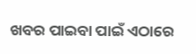ଖବର ପାଇବା ପାଇଁ ଏଠାରେ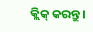କ୍ଲିକ୍ କରନ୍ତୁ।